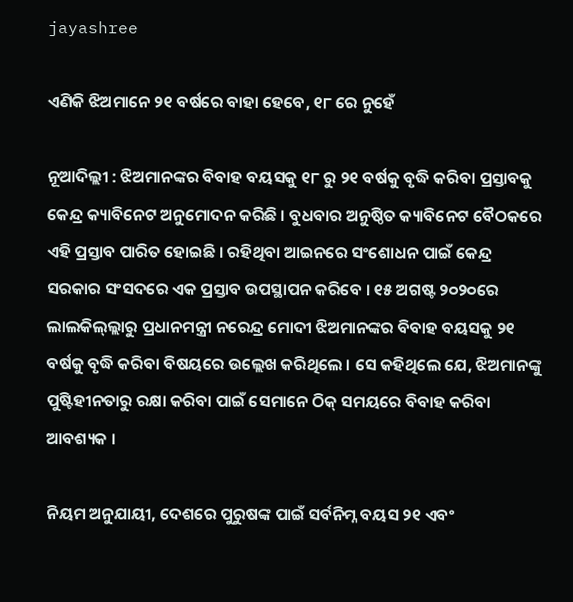jayashree

ଏଣିକି ଝିଅମାନେ ୨୧ ବର୍ଷରେ ବାହା ହେବେ, ୧୮ ରେ ନୁହେଁ

ନୂଆଦିଲ୍ଲୀ : ଝିଅମାନଙ୍କର ବିବାହ ବୟସକୁ ୧୮ ରୁ ୨୧ ବର୍ଷକୁ ବୃଦ୍ଧି କରିବା ପ୍ରସ୍ତାବକୁ କେନ୍ଦ୍ର କ୍ୟାବିନେଟ ଅନୁମୋଦନ କରିଛି । ବୁଧବାର ଅନୁଷ୍ଠିତ କ୍ୟାବିନେଟ ବୈଠକରେ ଏହି ପ୍ରସ୍ତାବ ପାରିତ ହୋଇଛି । ରହିଥିବା ଆଇନରେ ସଂଶୋଧନ ପାଇଁ କେନ୍ଦ୍ର ସରକାର ସଂସଦରେ ଏକ ପ୍ରସ୍ତାବ ଉପସ୍ଥାପନ କରିବେ । ୧୫ ଅଗଷ୍ଟ ୨୦୨୦ରେ ଲାଲକିଲ୍‌ଲ୍ଲାରୁ ପ୍ରଧାନମନ୍ତ୍ରୀ ନରେନ୍ଦ୍ର ମୋଦୀ ଝିଅମାନଙ୍କର ବିବାହ ବୟସକୁ ୨୧ ବର୍ଷକୁ ବୃଦ୍ଧି କରିବା ବିଷୟରେ ଉଲ୍ଲେଖ କରିଥିଲେ । ସେ କହିଥିଲେ ଯେ, ଝିଅମାନଙ୍କୁ ପୁଷ୍ଟିହୀନତାରୁ ରକ୍ଷା କରିବା ପାଇଁ ସେମାନେ ଠିକ୍ ସମୟରେ ବିବାହ କରିବା ଆବଶ୍ୟକ ।

ନିୟମ ଅନୁଯାୟୀ, ଦେଶରେ ପୁରୁଷଙ୍କ ପାଇଁ ସର୍ବନିମ୍ନ ବୟସ ୨୧ ଏବଂ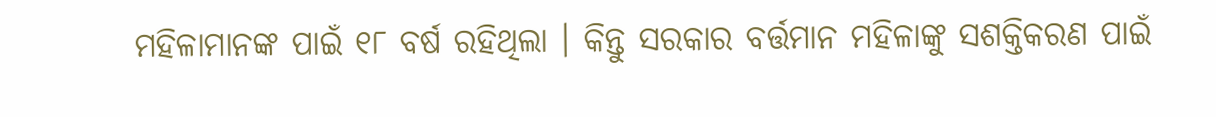ମହିଳାମାନଙ୍କ ପାଇଁ ୧୮ ବର୍ଷ ରହିଥିଲା । କିନ୍ତୁ ସରକାର ବର୍ତ୍ତମାନ ମହିଳାଙ୍କୁ ସଶକ୍ତିକରଣ ପାଇଁ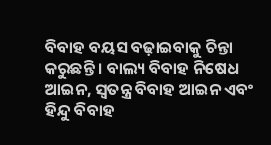ବିବାହ ବୟସ ବଢ଼ାଇବାକୁ ଚିନ୍ତା କରୁଛନ୍ତି । ବାଲ୍ୟ ବିବାହ ନିଷେଧ ଆଇନ, ସ୍ୱତନ୍ତ୍ର ବିବାହ ଆଇନ ଏବଂ ହିନ୍ଦୁ ବିବାହ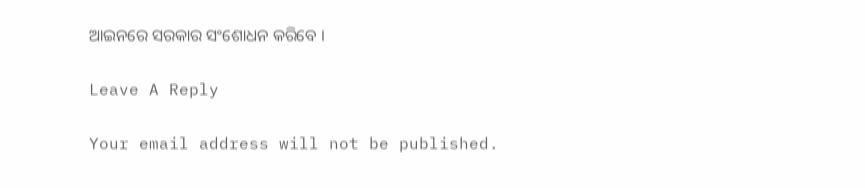ଆଇନରେ ସରକାର ସଂଶୋଧନ କରିବେ ।

Leave A Reply

Your email address will not be published.